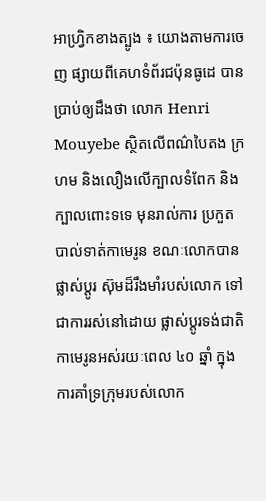អាហ្វ្រិកខាងត្បូង ៖ យោងតាមការចេញ ផ្សាយពីគេហទំព័រជប៉ុនធូដេ បានប្រាប់ឲ្យដឹងថា លោក Henri Mouyebe ស្ថិតលើពណ៌បៃតង ក្រហម និងលឿងលើក្បាលទំពែក និងក្បាលពោះទទេ មុនរាល់ការ ប្រកួតបាល់ទាត់កាមេរូន ខណៈលោកបានផ្លាស់ប្តូរ ស៊ុមដ៏រឹងមាំរបស់លោក ទៅជាការរស់នៅដោយ ផ្លាស់ប្តូរទង់ជាតិ កាមេរូនអស់រយៈពេល ៤០ ឆ្នាំ ក្នុងការគាំទ្រក្រុមរបស់លោក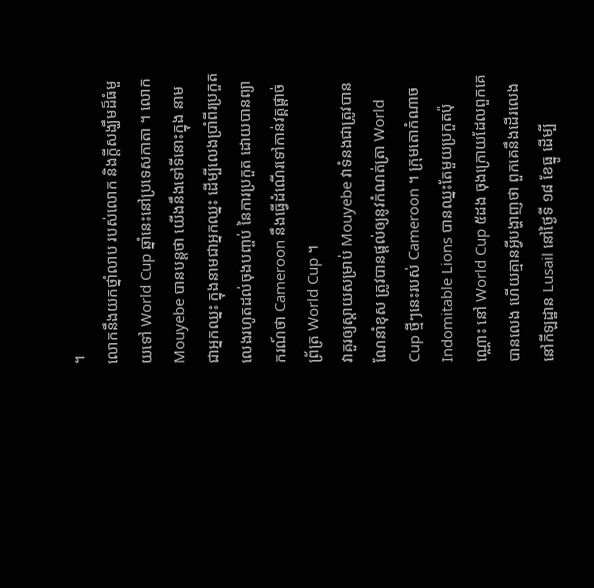។
លោកនឹងយកថ្នាំលាប របស់លោក និងក្តីសង្ឃឹមដ៏ធំមួយទៅ World Cup ឆ្នាំនេះនៅប្រទេសកាតា ។ លោក Mouyebe បានបន្តថា យើងនឹងទៅទីនោះក្នុង នាមជាអ្នកឈ្នះ ក្នុងនាមជាអ្នកឈ្នះ ដើម្បីលេងប្រាំពីរប្រកួត លេងរហូតដល់ចុងបញ្ចប់ នៃការប្រកួត ដោយបានព្យាករណ៍ថា Cameroon នឹងធ្វើដំណើរទៅកាន់វគ្គផ្តាច់ព្រ័ត្រ World Cup ។
វាគួរឲ្យស្តាយសម្រាប់ Mouyebe វាទំនងជាត្រូវបានណែនាំខុស ត្រូវបានផ្តល់ឲ្យនូវកំណត់ត្រា World Cup ថ្មីៗនេះរបស់ Cameroon ។ ក្រុមតោកំណាច Indomitable Lions បានឈ្នះតែមួយប្រកួតប៉ុណ្ណោះ នៅ World Cup ៥ដង ចុងក្រោយដែលពួកគេបានលេង ហើយគ្មានអ្វីបង្ហាញថា ពួកគេនឹងដើរលេង នៅកីឡដ្ឋាន Lusail នៅថ្ងៃទី ១៨ ខែធ្នូ ដើម្បី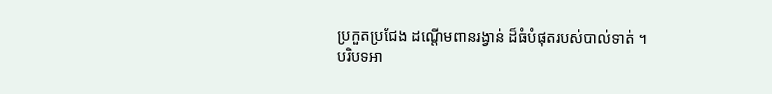ប្រកួតប្រជែង ដណ្តើមពានរង្វាន់ ដ៏ធំបំផុតរបស់បាល់ទាត់ ។
បរិបទអា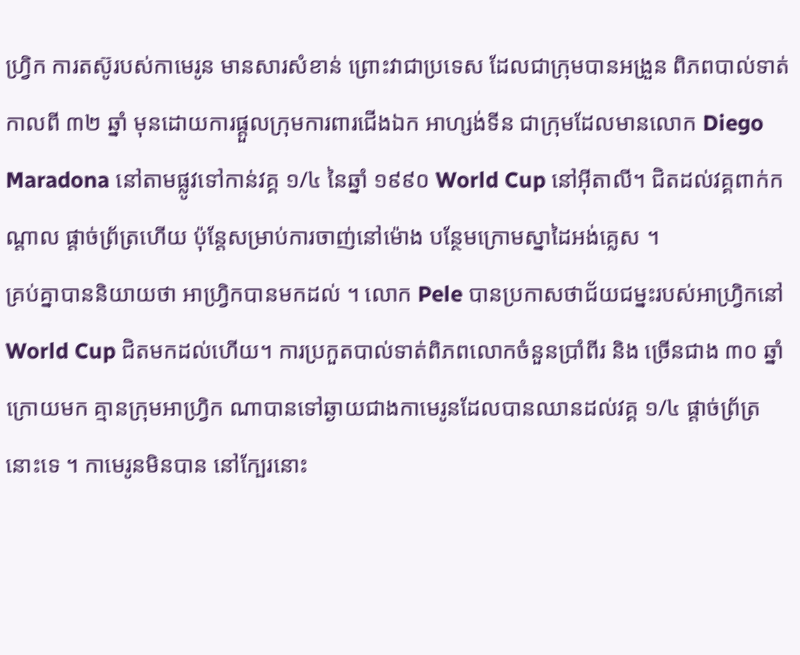ហ្រ្វិក ការតស៊ូរបស់កាមេរូន មានសារសំខាន់ ព្រោះវាជាប្រទេស ដែលជាក្រុមបានអង្រួន ពិភពបាល់ទាត់កាលពី ៣២ ឆ្នាំ មុនដោយការផ្តួលក្រុមការពារជើងឯក អាហ្សង់ទីន ជាក្រុមដែលមានលោក Diego Maradona នៅតាមផ្លូវទៅកាន់វគ្គ ១/៤ នៃឆ្នាំ ១៩៩០ World Cup នៅអ៊ីតាលី។ ជិតដល់វគ្គពាក់កណ្តាល ផ្តាច់ព្រ័ត្រហើយ ប៉ុន្តែសម្រាប់ការចាញ់នៅម៉ោង បន្ថែមក្រោមស្នាដៃអង់គ្លេស ។
គ្រប់គ្នាបាននិយាយថា អាហ្រ្វិកបានមកដល់ ។ លោក Pele បានប្រកាសថាជ័យជម្នះរបស់អាហ្វ្រិកនៅ World Cup ជិតមកដល់ហើយ។ ការប្រកួតបាល់ទាត់ពិភពលោកចំនួនប្រាំពីរ និង ច្រើនជាង ៣០ ឆ្នាំក្រោយមក គ្មានក្រុមអាហ្រ្វិក ណាបានទៅឆ្ងាយជាងកាមេរូនដែលបានឈានដល់វគ្គ ១/៤ ផ្តាច់ព្រ័ត្រនោះទេ ។ កាមេរូនមិនបាន នៅក្បែរនោះ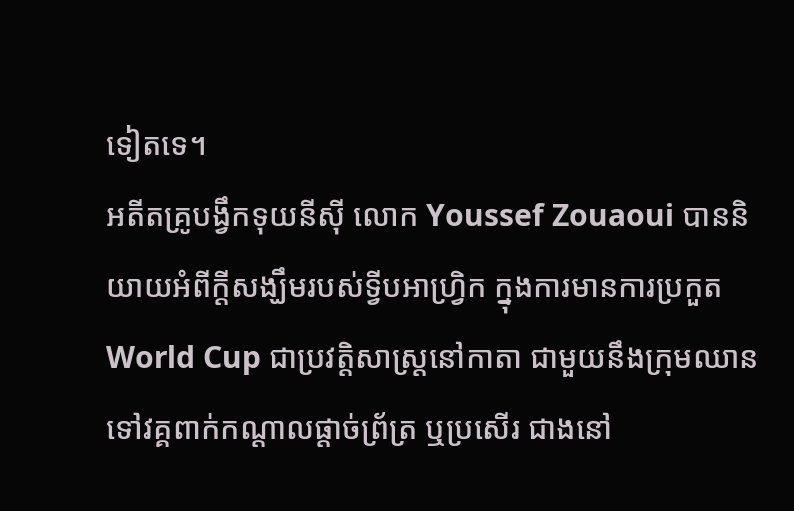ទៀតទេ។
អតីតគ្រូបង្វឹកទុយនីស៊ី លោក Youssef Zouaoui បាននិយាយអំពីក្តីសង្ឃឹមរបស់ទ្វីបអាហ្រ្វិក ក្នុងការមានការប្រកួត World Cup ជាប្រវត្តិសាស្ត្រនៅកាតា ជាមួយនឹងក្រុមឈាន ទៅវគ្គពាក់កណ្តាលផ្តាច់ព្រ័ត្រ ឬប្រសើរ ជាងនៅ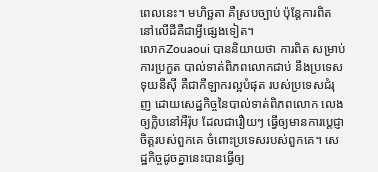ពេលនេះ។ មហិច្ឆតា គឺស្របច្បាប់ ប៉ុន្តែការពិតនៅលើដីគឺជាអ្វីផ្សេងទៀត។
លោកZouaoui បាននិយាយថា ការពិត សម្រាប់ការប្រកួត បាល់ទាត់ពិភពលោកជាប់ នឹងប្រទេសទុយនីស៊ី គឺជាកីឡាករល្អបំផុត របស់ប្រទេសជំរុញ ដោយសេដ្ឋកិច្ចនៃបាល់ទាត់ពិភពលោក លេងឲ្យក្លិបនៅអឺរ៉ុប ដែលជារឿយៗ ធ្វើឲ្យមានការប្តេជ្ញាចិត្តរបស់ពួកគេ ចំពោះប្រទេសរបស់ពួកគេ។ សេដ្ឋកិច្ចដូចគ្នានេះបានធ្វើឲ្យ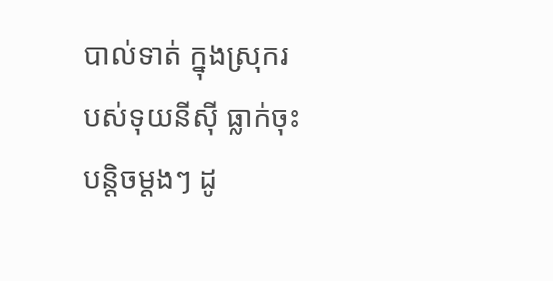បាល់ទាត់ ក្នុងស្រុករបស់ទុយនីស៊ី ធ្លាក់ចុះបន្តិចម្តងៗ ដូ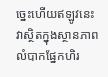ច្នេះហើយឥឡូវនេះ វាស្ថិតក្នុងស្ថានភាពលំបាកផ្នែកហិរ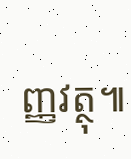ញ្ញវត្ថុ៕